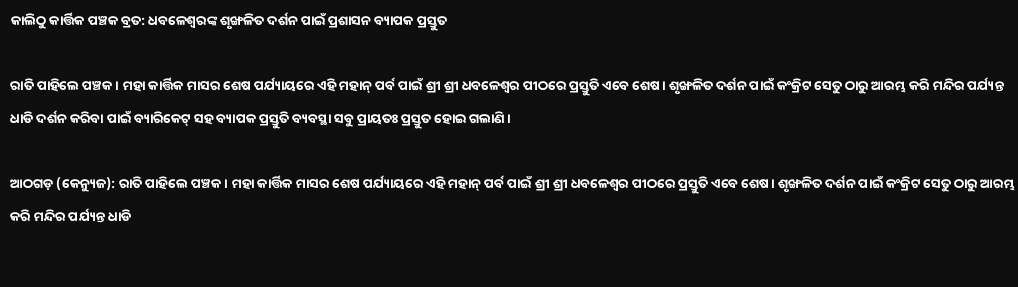କାଲିଠୁ କାର୍ତ୍ତିକ ପଞ୍ଚକ ବ୍ରତ: ଧବଳେଶ୍ୱରଙ୍କ ଶୃଙ୍ଖଳିତ ଦର୍ଶନ ପାଇଁ ପ୍ରଶାସନ ବ୍ୟାପକ ପ୍ରସ୍ତୁତ

ରାତି ପାହିଲେ ପଞ୍ଚକ । ମହା କାର୍ତ୍ତିକ ମାସର ଶେଷ ପର୍ଯ୍ୟାୟରେ ଏହି ମହାନ୍ ପର୍ବ ପାଇଁ ଶ୍ରୀ ଶ୍ରୀ ଧବଳେଶ୍ଵର ପୀଠରେ ପ୍ରସ୍ତୁତି ଏବେ ଶେଷ। ଶୃଙ୍ଖଳିତ ଦର୍ଶନ ପାଇଁ କଂକ୍ରିଟ ସେତୁ ଠାରୁ ଆରମ୍ଭ କରି ମନ୍ଦିର ପର୍ଯ୍ୟନ୍ତ ଧାଡି ଦର୍ଶନ କରିବା ପାଇଁ ବ୍ୟାରିକେଟ୍ ସହ ବ୍ୟାପକ ପ୍ରସ୍ତୁତି ବ୍ୟବସ୍ଥା ସବୁ ପ୍ରାୟତଃ ପ୍ରସ୍ତୁତ ହୋଇ ଗଲାଣି।

ଆଠଗଡ଼ (କେନ୍ୟୁଜ): ରାତି ପାହିଲେ ପଞ୍ଚକ । ମହା କାର୍ତ୍ତିକ ମାସର ଶେଷ ପର୍ଯ୍ୟାୟରେ ଏହି ମହାନ୍ ପର୍ବ ପାଇଁ ଶ୍ରୀ ଶ୍ରୀ ଧବଳେଶ୍ଵର ପୀଠରେ ପ୍ରସ୍ତୁତି ଏବେ ଶେଷ। ଶୃଙ୍ଖଳିତ ଦର୍ଶନ ପାଇଁ କଂକ୍ରିଟ ସେତୁ ଠାରୁ ଆରମ୍ଭ କରି ମନ୍ଦିର ପର୍ଯ୍ୟନ୍ତ ଧାଡି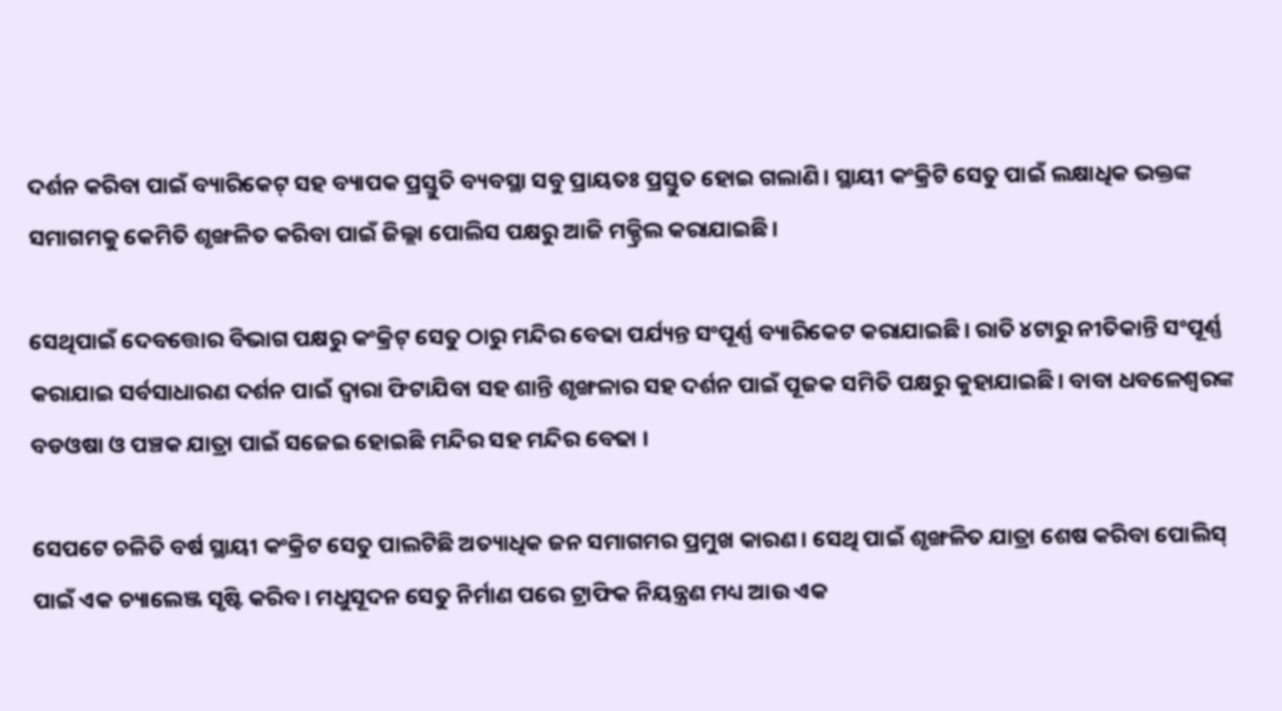ଦର୍ଶନ କରିବା ପାଇଁ ବ୍ୟାରିକେଟ୍ ସହ ବ୍ୟାପକ ପ୍ରସ୍ତୁତି ବ୍ୟବସ୍ଥା ସବୁ ପ୍ରାୟତଃ ପ୍ରସ୍ତୁତ ହୋଇ ଗଲାଣି। ସ୍ଥାୟୀ କଂକ୍ରିଟି ସେତୁ ପାଇଁ ଲକ୍ଷାଧିକ ଭକ୍ତଙ୍କ ସମାଗମକୁ କେମିତି ଶୃଙ୍ଖଳିତ କରିବା ପାଇଁ ଜିଲ୍ଲା ପୋଲିସ ପକ୍ଷରୁ ଆଜି ମକ୍ଡ୍ରିଲ କରାଯାଇଛି।

ସେଥିପାଇଁ ଦେବତ୍ତୋର ବିଭାଗ ପକ୍ଷରୁ କଂକ୍ରିଟ୍ ସେତୁ ଠାରୁ ମନ୍ଦିର ବେଢା ପର୍ଯ୍ୟନ୍ତ ସଂପୂର୍ଣ୍ଣ ବ୍ୟାରିକେଟ କରାଯାଇଛି। ରାତି ୪ଟାରୁ ନୀତିକାନ୍ତି ସଂପୂର୍ଣ୍ଣ କରାଯାଇ ସର୍ବସାଧାରଣ ଦର୍ଶନ ପାଇଁ ଦ୍ବାରା ଫିଟାଯିବା ସହ ଶାନ୍ତି ଶୃଙ୍ଖଳାର ସହ ଦର୍ଶନ ପାଇଁ ପୂଜକ ସମିତି ପକ୍ଷରୁ କୁହାଯାଇଛି। ବାବା ଧବଳେଶ୍ଵରଙ୍କ ବଡଓଷା ଓ ପଞ୍ଚକ ଯାତ୍ରା ପାଇଁ ସଜେଇ ହୋଇଛି ମନ୍ଦିର ସହ ମନ୍ଦିର ବେଢା ।

ସେପଟେ ଚଳିତି ବର୍ଷ ସ୍ଥାୟୀ କଂକ୍ରିଟ ସେତୁ ପାଲଟିଛି ଅତ୍ୟାଧିକ ଜନ ସମାଗମର ପ୍ରମୁଖ କାରଣ। ସେଥି ପାଇଁ ଶୃଙ୍ଖଳିତ ଯାତ୍ରା ଶେଷ କରିବା ପୋଲିସ୍ ପାଇଁ ଏକ ଚ୍ୟାଲେଞ୍ଜ ସୃଷ୍ଟି କରିବ। ମଧୁସୂଦନ ସେତୁ ନିର୍ମାଣ ପରେ ଟ୍ରାଫିକ ନିୟନ୍ତ୍ରଣ ମଧ୍ୟ ଆଉ ଏକ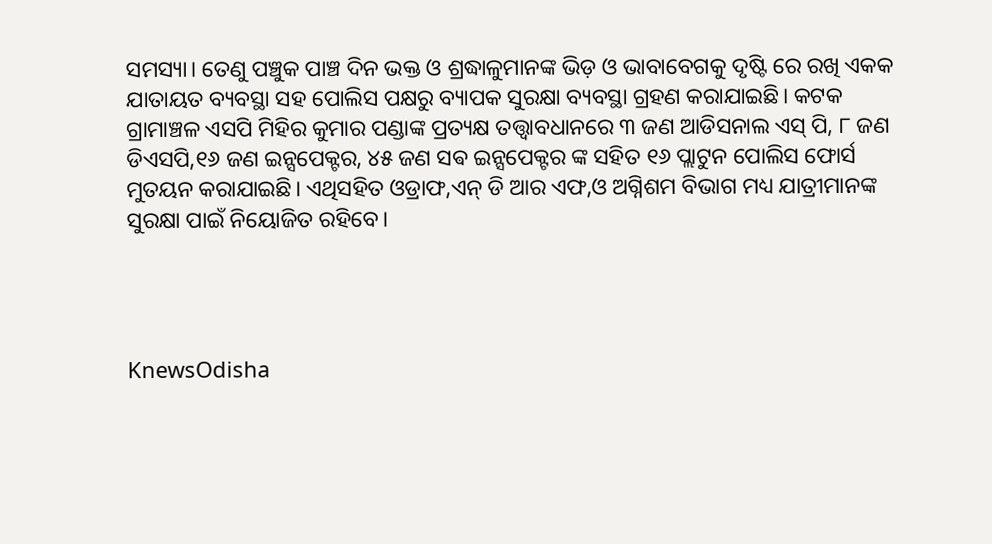ସମସ୍ୟା। ତେଣୁ ପଞ୍ଚୁକ ପାଞ୍ଚ ଦିନ ଭକ୍ତ ଓ ଶ୍ରଦ୍ଧାଳୁମାନଙ୍କ ଭିଡ଼ ଓ ଭାବାବେଗକୁ ଦୃଷ୍ଟି ରେ ରଖି ଏକକ ଯାତାୟତ ବ୍ୟବସ୍ଥା ସହ ପୋଲିସ ପକ୍ଷରୁ ବ୍ୟାପକ ସୁରକ୍ଷା ବ୍ୟବସ୍ଥା ଗ୍ରହଣ କରାଯାଇଛି। କଟକ ଗ୍ରାମାଞ୍ଚଳ ଏସପି ମିହିର କୁମାର ପଣ୍ଡାଙ୍କ ପ୍ରତ୍ୟକ୍ଷ ତତ୍ତ୍ଵାବଧାନରେ ୩ ଜଣ ଆଡିସନାଲ ଏସ୍ ପି, ୮ ଜଣ ଡିଏସପି,୧୬ ଜଣ ଇନ୍ସପେକ୍ଟର, ୪୫ ଜଣ ସଵ ଇନ୍ସପେକ୍ଟର ଙ୍କ ସହିତ ୧୬ ପ୍ଲାଟୁନ ପୋଲିସ ଫୋର୍ସ ମୁତୟନ କରାଯାଇଛି। ଏଥିସହିତ ଓଡ୍ରାଫ,ଏନ୍ ଡି ଆର ଏଫ,ଓ ଅଗ୍ନିଶମ ବିଭାଗ ମଧ୍ୟ ଯାତ୍ରୀମାନଙ୍କ ସୁରକ୍ଷା ପାଇଁ ନିୟୋଜିତ ରହିବେ।




KnewsOdisha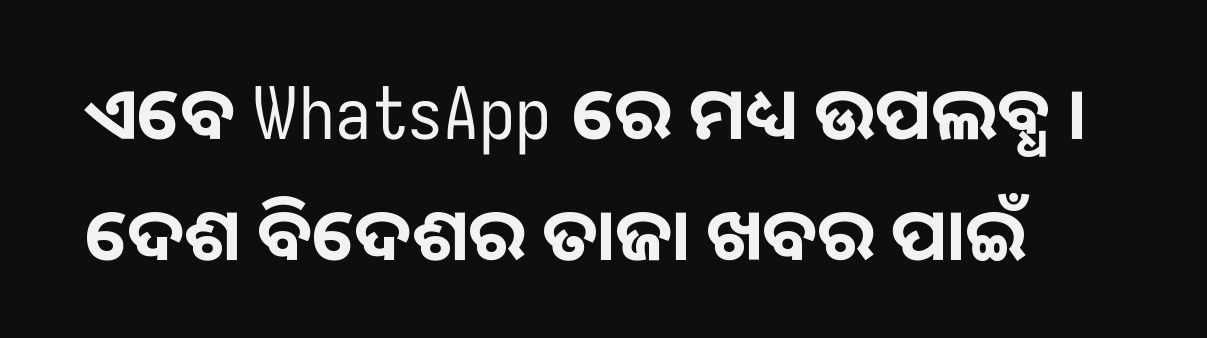ଏବେ WhatsApp ରେ ମଧ୍ୟ ଉପଲବ୍ଧ । ଦେଶ ବିଦେଶର ତାଜା ଖବର ପାଇଁ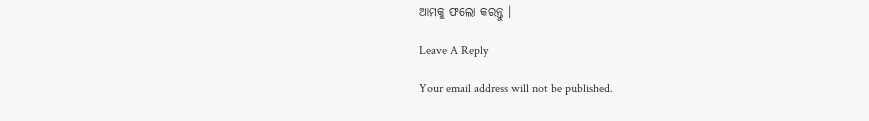ଆମକୁ ଫଲୋ କରନ୍ତୁ ।

Leave A Reply

Your email address will not be published.